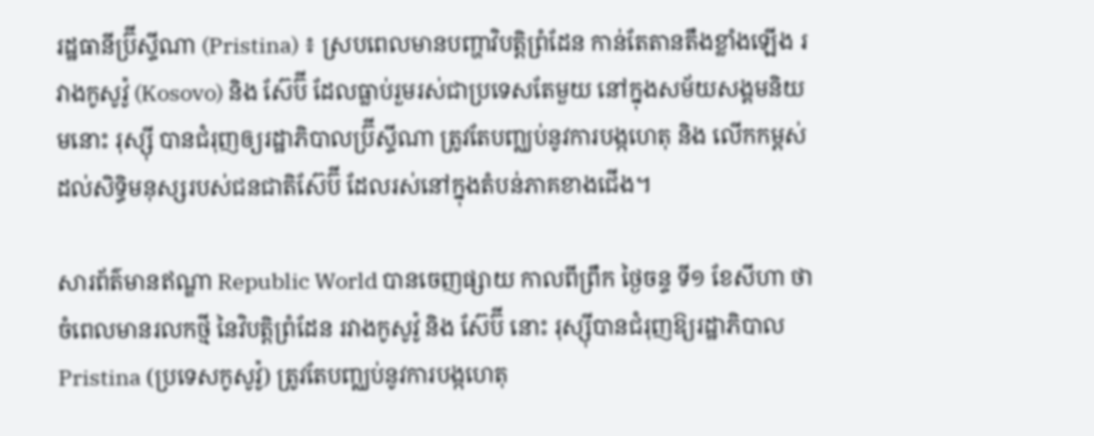រដ្ឋធានីប្រ៊ីស្ទីណា (Pristina) ៖ ស្របពេលមានបញ្ហាវិបត្ដិព្រំដែន កាន់តែតានតឹងខ្លាំងឡើង រវាងកូសូវ៉ូ (Kosovo) និង ស៊ែប៊ី ដែលធ្លាប់រួមរស់ជាប្រទេសតែមួយ នៅក្នុងសម័យសង្គមនិយមនោះ រុស្ស៊ី បានជំរុញឲ្យរដ្ឋាភិបាលប្រ៊ីស្ទីណា ត្រូវតែបញ្ឈប់នូវការបង្កហេតុ និង លើកកម្ពស់ដល់សិទ្ធិមនុស្សរបស់ជនជាតិស៊ែប៊ី ដែលរស់នៅក្នុងតំបន់ភាគខាងជើង។

សារព័ត៌មានឥណ្ឌា Republic World បានចេញផ្សាយ កាលពីព្រឹក ថ្ងៃចន្ទ ទី១ ខែសីហា ថា ចំពេលមានរលកថ្មី នៃវិបត្ដិព្រំដែន រវាងកូសូវ៉ូ និង ស៊ែប៊ី នោះ រុស្ស៊ីបានជំរុញឱ្យរដ្ឋាភិបាល Pristina (ប្រទេសកូសូវ៉ូ) ត្រូវតែបញ្ឈប់នូវការបង្កហេតុ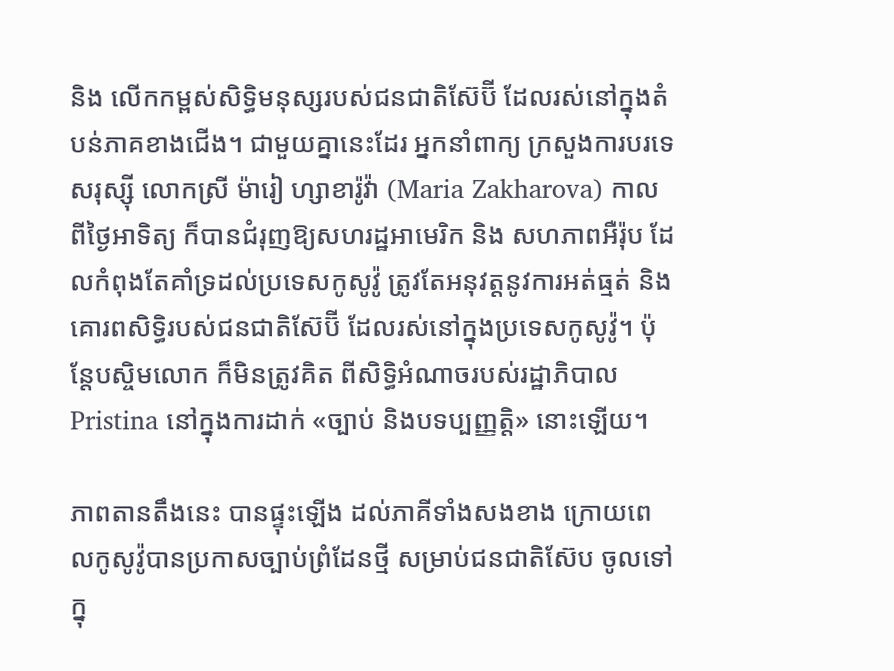និង លើកកម្ពស់សិទ្ធិមនុស្សរបស់ជនជាតិស៊ែប៊ី ដែលរស់នៅក្នុងតំបន់ភាគខាងជើង។ ជាមួយគ្នានេះដែរ អ្នកនាំពាក្យ ក្រសួងការបរទេសរុស្ស៊ី លោកស្រី ម៉ារៀ ហ្សាខារ៉ូវ៉ា (Maria Zakharova) កាលពីថ្ងៃអាទិត្យ ក៏បានជំរុញឱ្យសហរដ្ឋអាមេរិក និង សហភាពអឺរ៉ុប ដែលកំពុងតែគាំទ្រដល់ប្រទេសកូសូវ៉ូ ត្រូវតែអនុវត្តនូវការអត់ធ្មត់ និង គោរពសិទ្ធិរបស់ជនជាតិស៊ែប៊ី ដែលរស់នៅក្នុងប្រទេសកូសូវ៉ូ។ ប៉ុន្តែបស្ចិមលោក ក៏មិនត្រូវគិត ពីសិទ្ធិអំណាចរបស់រដ្ឋាភិបាល Pristina នៅក្នុងការដាក់ «ច្បាប់ និងបទប្បញ្ញត្តិ» នោះឡើយ។

ភាពតានតឹងនេះ បានផ្ទុះឡើង ដល់ភាគីទាំងសងខាង ក្រោយពេលកូសូវ៉ូបានប្រកាសច្បាប់ព្រំដែនថ្មី សម្រាប់ជនជាតិស៊ែប ចូលទៅក្នុ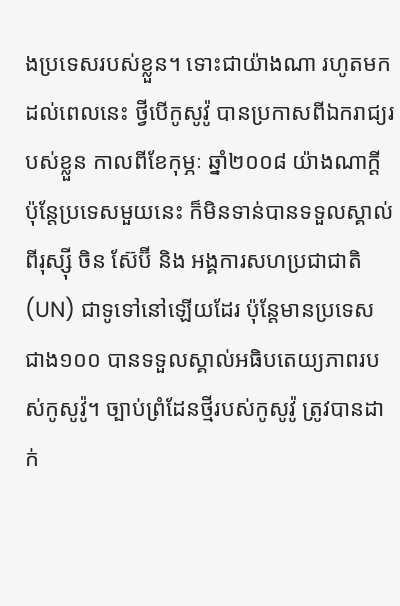ងប្រទេសរបស់ខ្លួន។ ទោះជាយ៉ាងណា រហូតមកដល់ពេលនេះ ថ្វីបើកូសូវ៉ូ បានប្រកាសពីឯករាជ្យរបស់ខ្លួន កាលពីខែកុម្ភៈ ឆ្នាំ២០០៨ យ៉ាងណាក្ដី ប៉ុន្ដែប្រទេសមួយនេះ ក៏មិនទាន់បានទទួលស្គាល់ ពីរុស្ស៊ី ចិន ស៊ែប៊ី និង អង្គការសហប្រជាជាតិ (UN) ជាទូទៅនៅឡើយដែរ ប៉ុន្ដែមានប្រទេស ជាង១០០ បានទទួលស្គាល់អធិបតេយ្យភាពរបស់កូសូវ៉ូ។ ច្បាប់ព្រំដែនថ្មីរបស់កូសូវ៉ូ ត្រូវបានដាក់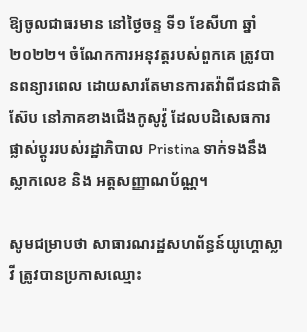ឱ្យចូលជាធរមាន នៅថ្ងៃចន្ទ ទី១ ខែសីហា ឆ្នាំ២០២២។ ចំណែកការអនុវត្តរបស់ពួកគេ ត្រូវបានពន្យារពេល ដោយសារតែមានការតវ៉ាពីជនជាតិស៊ែប នៅភាគខាងជើងកូសូវ៉ូ ដែលបដិសេធការផ្លាស់ប្តូររបស់រដ្ឋាភិបាល Pristina ទាក់ទងនឹងស្លាកលេខ និង អត្តសញ្ញាណប័ណ្ណ។

សូមជម្រាបថា សាធារណរដ្ឋសហព័ន្ធន៍យូហ្គោស្លាវី ត្រូវបានប្រកាសឈ្មោះ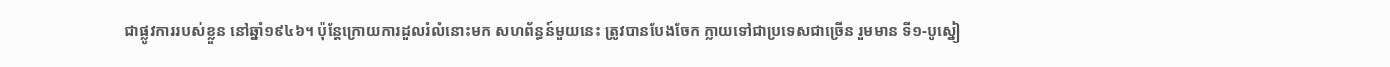ជាផ្លូវការរបស់ខ្លួន នៅឆ្នាំ១៩៤៦។ ប៉ុន្ដែក្រោយការដួលរំលំនោះមក សហព័ន្ធន៍មួយនេះ ត្រូវបានបែងចែក ក្លាយទៅជាប្រទេសជាច្រើន រួមមាន ទី១-បូស្នៀ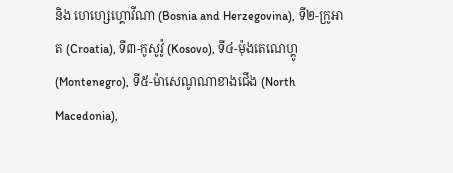និង ហេហ្សេហ្គោវីណា (Bosnia and Herzegovina), ទី២-ក្រូអាត (Croatia), ទី៣-កូសូវ៉ូ (Kosovo), ទី៤-ម៉ុងតេណេហ្គូ (Montenegro), ទី៥-ម៉ាសេណូណាខាងជើង (North Macedonia),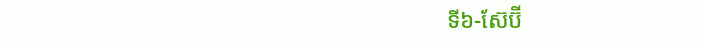ទី៦-ស៊ែប៊ី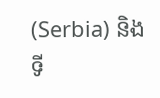(Serbia) និង ទី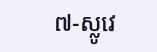៧-ស្លូវេ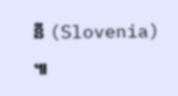នី (Slovenia) ៕